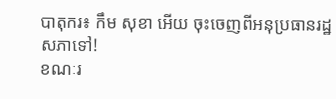បាតុករ៖ កឹម សុខា អើយ ចុះចេញពីអនុប្រធានរដ្ឋសភាទៅ!
ខណៈរ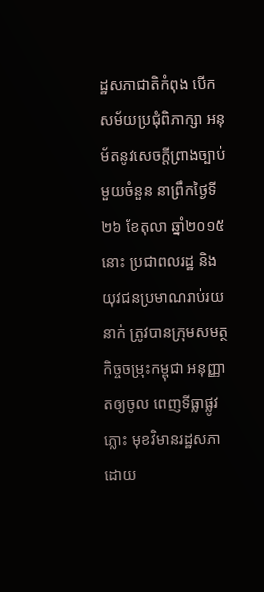ដ្ឋសភាជាតិកំពុង បើកសម័យប្រជុំពិភាក្សា អនុម័តនូវសេចក្តីព្រាងច្បាប់ មួយចំនួន នាព្រឹកថ្ងៃទី២៦ ខែតុលា ឆ្នាំ២០១៥នោះ ប្រជាពលរដ្ឋ និងយុវជនប្រមាណរាប់រយនាក់ ត្រូវបានក្រុមសមត្ថកិច្ចចម្រុះកម្ពុជា អនុញ្ញាតឲ្យចូល ពេញទីធ្លាផ្លូវភ្លោះ មុខវិមានរដ្ឋសភា ដោយ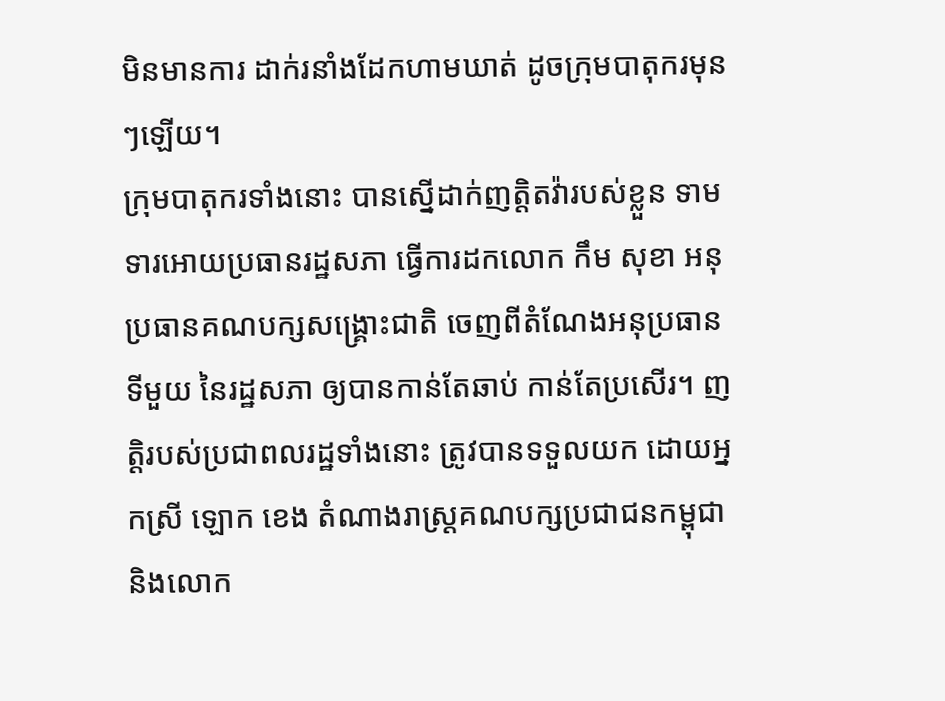មិនមានការ ដាក់រនាំងដែកហាមឃាត់ ដូចក្រុមបាតុករមុនៗឡើយ។
ក្រុមបាតុករទាំងនោះ បានស្នើដាក់ញត្តិតវ៉ារបស់ខ្លួន ទាមទារអោយប្រធានរដ្ឋសភា ធ្វើការដកលោក កឹម សុខា អនុប្រធានគណបក្សសង្គ្រោះជាតិ ចេញពីតំណែងអនុប្រធានទីមួយ នៃរដ្ឋសភា ឲ្យបានកាន់តែឆាប់ កាន់តែប្រសើរ។ ញតិ្តរបស់ប្រជាពលរដ្ឋទាំងនោះ ត្រូវបានទទួលយក ដោយអ្នកស្រី ឡោក ខេង តំណាងរាស្ត្រគណបក្សប្រជាជនកម្ពុជា និងលោក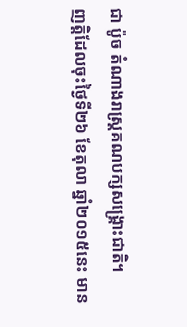ជា ប៉ូច តំណាងរាស្ត្រគណបក្សសង្គ្រោះជាតិ។
ញត្តិដែលចុះថ្ងៃទី២៦ ខែតុលា ឆ្នាំ២០១៥នេះ មាន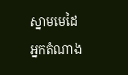ស្នាមមេដៃអ្នកតំណាង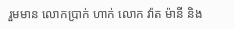រួមមាន លោកប្រាក់ ហាក់ លោក វ៉ាត ម៉ានី និង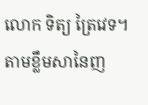លោក ទិត្យ ត្រៃវេទ។ តាមខ្លឹមសានៃញ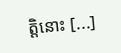តិ្តនោះ [...]